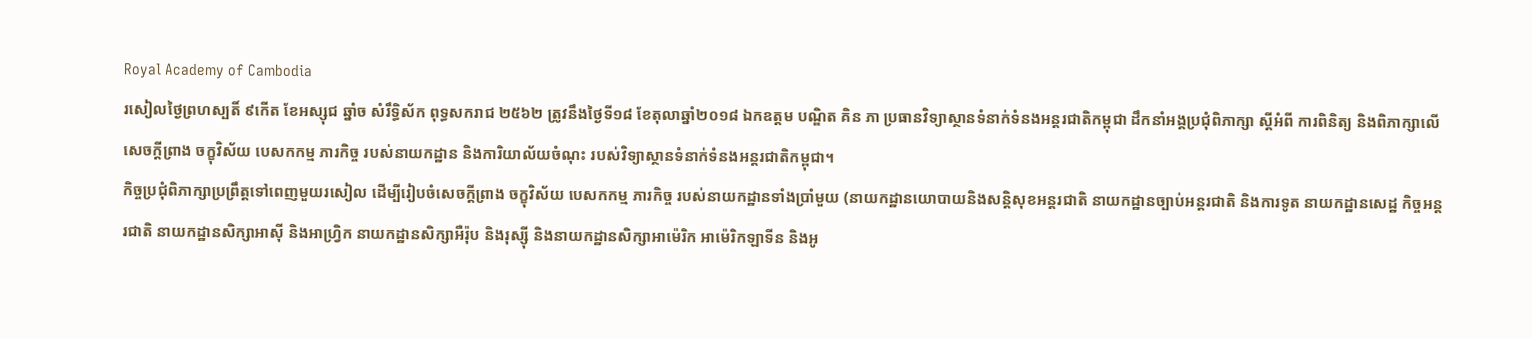Royal Academy of Cambodia
រសៀលថ្ងៃព្រហស្បតិ៍ ៩កើត ខែអស្សុជ ឆ្នាំច សំរឹទ្ធិស័ក ពុទ្ធសករាជ ២៥៦២ ត្រូវនឹងថ្ងៃទី១៨ ខែតុលាឆ្នាំ២០១៨ ឯកឧត្តម បណ្ឌិត គិន ភា ប្រធានវិទ្យាស្ថានទំនាក់ទំនងអន្តរជាតិកម្ពុជា ដឹកនាំអង្គប្រជុំពិភាក្សា ស្តីអំពី ការពិនិត្យ និងពិភាក្សាលើសេចក្តីព្រាង ចក្ខុវិស័យ បេសកកម្ម ភារកិច្ច របស់នាយកដ្ឋាន និងការិយាល័យចំណុះ របស់វិទ្យាស្ថានទំនាក់ទំនងអន្តរជាតិកម្ពុជា។
កិច្ចប្រជុំពិភាក្សាប្រព្រឹត្តទៅពេញមួយរសៀល ដើម្បីរៀបចំសេចក្តីព្រាង ចក្ខុវិស័យ បេសកកម្ម ភារកិច្ច របស់នាយកដ្ឋានទាំងប្រាំមួយ (នាយកដ្ឋានយោបាយនិងសន្តិសុខអន្តរជាតិ នាយកដ្ឋានច្បាប់អន្តរជាតិ និងការទូត នាយកដ្ឋានសេដ្ឋ កិច្ចអន្តរជាតិ នាយកដ្ឋានសិក្សាអាស៊ី និងអាហ្វ្រិក នាយកដ្ឋានសិក្សាអឺរ៉ុប និងរុស្ស៊ី និងនាយកដ្ឋានសិក្សាអាម៉េរិក អាម៉េរិកឡាទីន និងអូ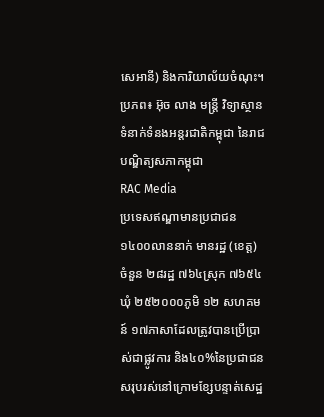សេអានី) និងការិយាល័យចំណុះ។
ប្រភព៖ អ៊ុច លាង មន្ត្រី វិទ្យាស្ថានទំនាក់ទំនងអន្តរជាតិកម្ពុជា នៃរាជបណ្ឌិត្យសភាកម្ពុជា
RAC Media
ប្រទេសឥណ្ឌាមានប្រជាជន១៤០០លាននាក់ មានរដ្ឋ (ខេត្ត) ចំនួន ២៨រដ្ឋ ៧៦៤ស្រុក ៧៦៥៤ឃុំ ២៥២០០០ភូមិ ១២ សហគមន៍ ១៧ភាសាដែលត្រូវបានប្រើប្រាស់ជាផ្លូវការ និង៤០%នៃប្រជាជនសរុបរស់នៅក្រោមខ្សែបន្ទាត់សេដ្ឋ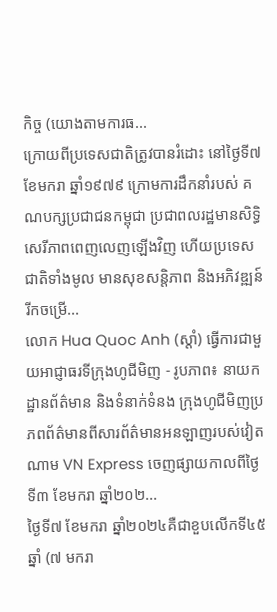កិច្ច (យោងតាមការធ...
ក្រោយពីប្រទេសជាតិត្រូវបានរំដោះ នៅថ្ងៃទី៧ ខែមករា ឆ្នាំ១៩៧៩ ក្រោមការដឹកនាំរបស់ គណបក្សប្រជាជនកម្ពុជា ប្រជាពលរដ្ឋមានសិទ្ធិសេរីភាពពេញលេញឡើងវិញ ហើយប្រទេសជាតិទាំងមូល មានសុខសន្តិភាព និងអភិវឌ្ឍន៍រីកចម្រើ...
លោក Hua Quoc Anh (ស្តាំ) ធ្វើការជាមួយអាជ្ញាធរទីក្រុងហូជីមិញ - រូបភាព៖ នាយកដ្ឋានព័ត៌មាន និងទំនាក់ទំនង ក្រុងហូជីមិញប្រភពព័ត៌មានពីសារព័ត៌មានអនឡាញរបស់វៀតណាម VN Express ចេញផ្សាយកាលពីថ្ងៃទី៣ ខែមករា ឆ្នាំ២០២...
ថ្ងៃទី៧ ខែមករា ឆ្នាំ២០២៤គឺជាខួបលើកទី៤៥ឆ្នាំ (៧ មករា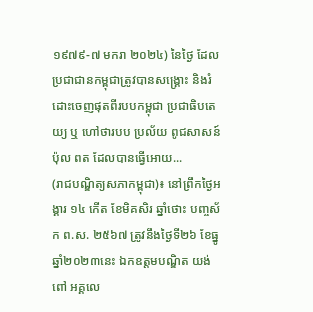១៩៧៩-៧ មករា ២០២៤) នៃថ្ងៃ ដែលប្រជាជានកម្ពុជាត្រូវបានសង្គ្រោះ និងរំដោះចេញផុតពីរបបកម្ពុជា ប្រជាធិបតេយ្យ ឬ ហៅថារបប ប្រល័យ ពូជសាសន៍ ប៉ុល ពត ដែលបានធ្វើអោយ...
(រាជបណ្ឌិត្យសភាកម្ពុជា)៖ នៅព្រឹកថ្ងៃអង្គារ ១៤ កើត ខែមិគសិរ ឆ្នាំថោះ បញ្ចស័ក ព.ស. ២៥៦៧ ត្រូវនឹងថ្ងៃទី២៦ ខែធ្នូ ឆ្នាំ២០២៣នេះ ឯកឧត្ដមបណ្ឌិត យង់ ពៅ អគ្គលេ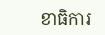ខាធិការ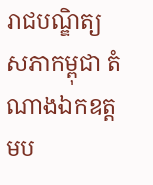រាជបណ្ឌិត្យសភាកម្ពុជា តំណាងឯកឧត្ដមប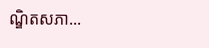ណ្ឌិតសភា...